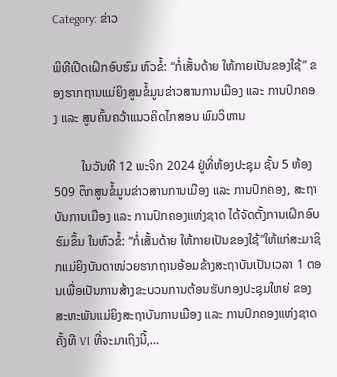Category: ຂ່າວ

ພິທີເປີດເຝິກອົບຮົມ ຫົວຂໍ້: “ກໍ່ເສັ້ນດ້າຍ ໃຫ້ກາຍເປັນຂອງໃຊ້” ຂອງຮາກຖານແມ່ຍິງສູນຂໍ້ມູນຂ່າວສານການເມືອງ ແລະ ການປົກຄອງ ແລະ ສູນຄົ້ນຄວ້າແນວຄິດໄກສອນ ພົມວິຫານ

         ໃນວັນທີ 12 ພະຈິກ 2024 ຢູ່ທີ່ຫ້ອງປະຊຸມ ຊັ້ນ 5 ຫ້ອງ 509 ຕຶກສູນຂໍ້ມູນຂ່າວສານການເມືອງ ແລະ ການປົກຄອງ, ສະຖາບັນການເມືອງ ແລະ ການປົກຄອງແຫ່ງຊາດ ໄດ້ຈັດຕັ້ງການເຝິກອົບຮົມຂຶ້ນ ໃນຫົວຂໍ້: “ກໍ່ເສັ້ນດ້າຍ ໃຫ້ກາຍເປັນຂອງໃຊ້”ໃຫ້ແກ່ສະມາຊິກແມ່ຍິງບັນດາໜ່ວຍຮາກຖານອ້ອມຂ້າງສະຖາບັນເປັນເວລາ 1 ຕອນເພື່ອເປັນການສ້າງຂະບວນການຕ້ອນຮັບກອງປະຊຸມໃຫຍ່ ຂອງສະຫະພັນແມ່ຍິງສະຖາບັນການເມືອງ ແລະ ການປົກຄອງແຫ່ງຊາດຄັ້ງທີ VI ທີ່ຈະມາເຖິງນີ້,…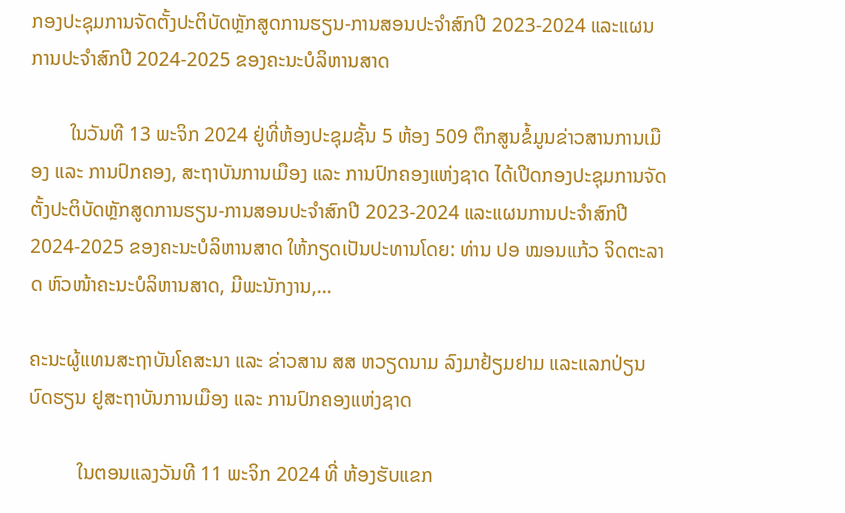ກອງປະຊຸມການຈັດຕັ້ງປະຕິບັດຫຼັກສູດການຮຽນ-ການສອນປະຈໍາສົກປີ 2023-2024 ແລະແຜນການປະຈໍາສົກປີ 2024-2025 ຂອງຄະນະບໍລິຫານສາດ

        ໃນວັນທີ 13 ພະຈິກ 2024 ຢູ່ທີ່ຫ້ອງປະຊຸມຊັ້ນ 5 ຫ້ອງ 509 ຕຶກສູນຂໍ້ມູນຂ່າວສານການເມືອງ ແລະ ການປົກຄອງ, ສະຖາບັນການເມືອງ ແລະ ການປົກຄອງແຫ່ງຊາດ ໄດ້ເປີດກອງປະຊຸມການຈັດຕັ້ງປະຕິບັດຫຼັກສູດການຮຽນ-ການສອນປະຈໍາສົກປີ 2023-2024 ແລະແຜນການປະຈໍາສົກປີ 2024-2025 ຂອງຄະນະບໍລິຫານສາດ ໃຫ້ກຽດເປັນປະທານໂດຍ: ທ່ານ ປອ ໝອນແກ້ວ ຈິດຕະລາດ ຫົວໜ້າຄະນະບໍລິຫານສາດ, ມີພະນັກງານ,…

ຄະນະຜູ້ແທນສະຖາບັນໂຄສະນາ ແລະ ຂ່າວສານ ສສ ຫວຽດນາມ ລົງມາຢ້ຽມຢາມ ແລະແລກປ່ຽນບົດຮຽນ ຢູສະຖາບັນການເມືອງ ແລະ ການປົກຄອງແຫ່ງຊາດ

          ໃນຕອນແລງວັນທີ 11 ພະຈິກ 2024 ທີ່ ຫ້ອງຮັບແຂກ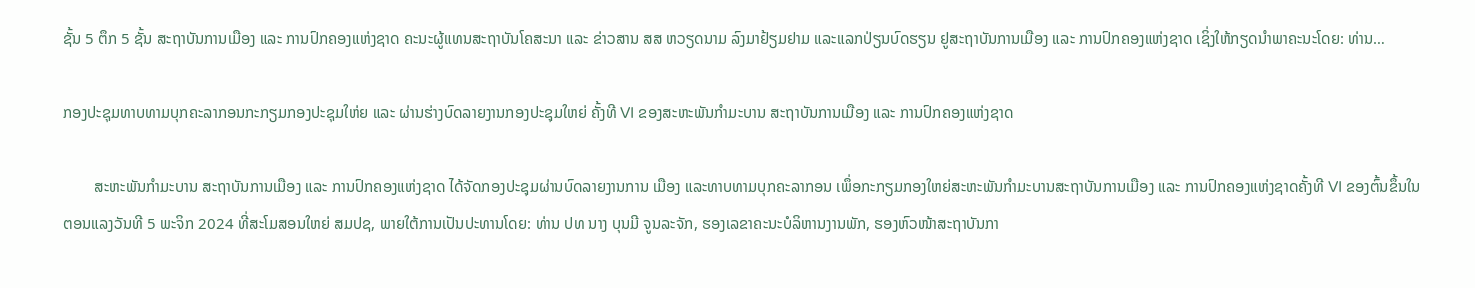ຊັ້ນ 5 ຕຶກ 5 ຊັ້ນ ສະຖາບັນການເມືອງ ແລະ ການປົກຄອງແຫ່ງຊາດ ຄະນະຜູ້ແທນສະຖາບັນໂຄສະນາ ແລະ ຂ່າວສານ ສສ ຫວຽດນາມ ລົງມາຢ້ຽມຢາມ ແລະແລກປ່ຽນບົດຮຽນ ຢູສະຖາບັນການເມືອງ ແລະ ການປົກຄອງແຫ່ງຊາດ ເຊິ່ງໃຫ້ກຽດນໍາພາຄະນະໂດຍ: ທ່ານ…

ກອງປະຊຸມທາບທາມບຸກຄະລາກອນກະກຽມກອງປະຊຸມໃຫ່ຍ ແລະ ຜ່ານຮ່າງບົດລາຍງານກອງປະຊຸມໃຫຍ່ ຄັ້ງທີ VI ຂອງສະຫະພັນກໍາມະບານ ສະຖາບັນການເມືອງ ແລະ ການປົກຄອງແຫ່ງຊາດ

        ສະຫະພັນກໍາມະບານ ສະຖາບັນການເມືອງ ແລະ ການປົກຄອງແຫ່ງຊາດ ໄດ້ຈັດກອງປະຊຸມຜ່ານບົດລາຍງານການ ເມືອງ ແລະທາບທາມບຸກຄະລາກອນ ເພຶ່ອກະກຽມກອງໃຫຍ່ສະຫະພັນກໍາມະບານສະຖາບັນການເມືອງ ແລະ ການປົກຄອງແຫ່ງຊາດຄັ້ງທີ VI ຂອງຕົ້ນຂຶ້ນໃນຕອນແລງວັນທີ 5 ພະຈິກ 2024 ທີ່ສະໂມສອນໃຫຍ່ ສມປຊ, ພາຍໃຕ້ການເປັນປະທານໂດຍ: ທ່ານ ປທ ນາງ ບຸນມີ ຈູນລະຈັກ, ຮອງເລຂາຄະນະບໍລິຫານງານພັກ, ຮອງຫົວໜ້າສະຖາບັນກາ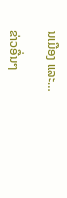ນເມືອງ ແລະ…

ຂ່າວອື່ນໆ